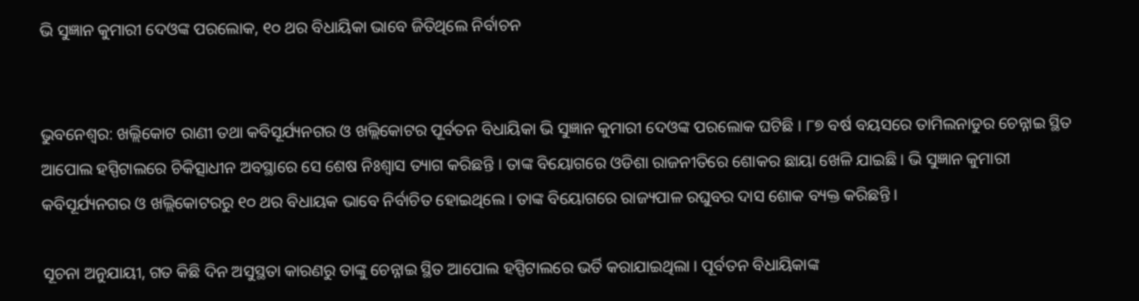ଭି ସୁଜ୍ଞାନ କୁମାରୀ ଦେଓଙ୍କ ପରଲୋକ, ୧୦ ଥର ବିଧାୟିକା ଭାବେ ଜିତିଥିଲେ ନିର୍ବାଚନ


ଭୁବନେଶ୍ୱର: ଖଲ୍ଲିକୋଟ ରାଣୀ ତଥା କବିସୂର୍ଯ୍ୟନଗର ଓ ଖଲ୍ଲିକୋଟର ପୂର୍ବତନ ବିଧାୟିକା ଭି ସୁଜ୍ଞାନ କୁମାରୀ ଦେଓଙ୍କ ପରଲୋକ ଘଟିଛି । ୮୭ ବର୍ଷ ବୟସରେ ତାମିଲନାଡୁର ଚେନ୍ନାଇ ସ୍ଥିତ ଆପୋଲ ହସ୍ପିଟାଲରେ ଚିକିତ୍ସାଧୀନ ଅବସ୍ଥାରେ ସେ ଶେଷ ନିଃଶ୍ୱାସ ତ୍ୟାଗ କରିଛନ୍ତି । ତାଙ୍କ ବିୟୋଗରେ ଓଡିଶା ରାଜନୀତିରେ ଶୋକର ଛାୟା ଖେଳି ଯାଇଛି । ଭି ସୁଜ୍ଞାନ କୁମାରୀ କବିସୂର୍ଯ୍ୟନଗର ଓ ଖଲ୍ଲିକୋଟରରୁ ୧୦ ଥର ବିଧାୟକ ଭାବେ ନିର୍ବାଚିତ ହୋଇଥିଲେ । ତାଙ୍କ ବିୟୋଗରେ ରାଜ୍ୟପାଳ ରଘୁବର ଦାସ ଶୋକ ବ୍ୟକ୍ତ କରିଛନ୍ତି ।

ସୂଚନା ଅନୁଯାୟୀ, ଗତ କିଛି ଦିନ ଅସୁସ୍ଥତା କାରଣରୁ ତାଙ୍କୁ ଚେନ୍ନାଇ ସ୍ଥିତ ଆପୋଲ ହସ୍ପିଟାଲରେ ଭର୍ତି କରାଯାଇଥିଲା । ପୂର୍ବତନ ବିଧାୟିକାଙ୍କ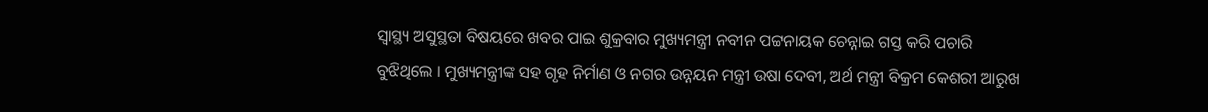ସ୍ୱାସ୍ଥ୍ୟ ଅସୁସ୍ଥତା ବିଷୟରେ ଖବର ପାଇ ଶୁକ୍ରବାର ମୁଖ୍ୟମନ୍ତ୍ରୀ ନବୀନ ପଟ୍ଟନାୟକ ଚେନ୍ନାଇ ଗସ୍ତ କରି ପଚାରି ବୁଝିଥିଲେ । ମୁଖ୍ୟମନ୍ତ୍ରୀଙ୍କ ସହ ଗୃହ ନିର୍ମାଣ ଓ ନଗର ଉନ୍ନୟନ ମନ୍ତ୍ରୀ ଉଷା ଦେବୀ, ଅର୍ଥ ମନ୍ତ୍ରୀ ବିକ୍ରମ କେଶରୀ ଆରୁଖ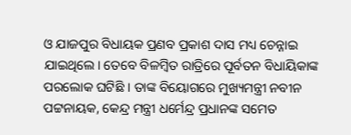ଓ ଯାଜପୁର ବିଧାୟକ ପ୍ରଣବ ପ୍ରକାଶ ଦାସ ମଧ୍ୟ ଚେନ୍ନାଇ ଯାଇଥିଲେ। ତେବେ ବିଳମ୍ବିତ ରାତ୍ରିରେ ପୂର୍ବତନ ବିଧାୟିକାଙ୍କ ପରଲୋକ ଘଟିଛି । ତାଙ୍କ ବିୟୋଗରେ ମୁଖ୍ୟମନ୍ତ୍ରୀ ନବୀନ ପଟ୍ଟନାୟକ, କେନ୍ଦ୍ର ମନ୍ତ୍ରୀ ଧର୍ମେନ୍ଦ୍ର ପ୍ରଧାନଙ୍କ ସମେତ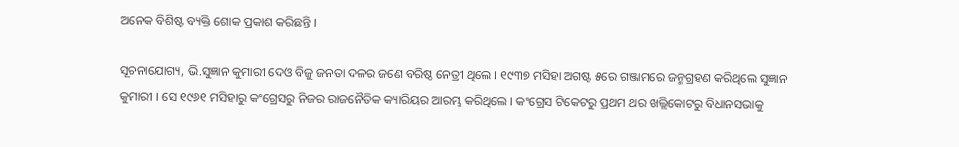ଅନେକ ବିଶିଷ୍ଟ ବ୍ୟକ୍ତି ଶୋକ ପ୍ରକାଶ କରିଛନ୍ତି ।

ସୂଚନାଯୋଗ୍ୟ, ଭି.ସୁଜ୍ଞାନ କୁମାରୀ ଦେଓ ବିଜୁ ଜନତା ଦଳର ଜଣେ ବରିଷ୍ଠ ନେତ୍ରୀ ଥିଲେ । ୧୯୩୭ ମସିହା ଅଗଷ୍ଟ ୫ରେ ଗଞ୍ଜାମରେ ଜନ୍ମଗ୍ରହଣ କରିଥିଲେ ସୁଜ୍ଞାନ କୁମାରୀ । ସେ ୧୯୬୧ ମସିହାରୁ କଂଗ୍ରେସରୁ ନିଜର ରାଜନୈତିକ କ୍ୟାରିୟର ଆରମ୍ଭ କରିଥିଲେ । କଂଗ୍ରେସ ଟିକେଟରୁ ପ୍ରଥମ ଥର ଖଲ୍ଲିକୋଟରୁ ବିଧାନସଭାକୁ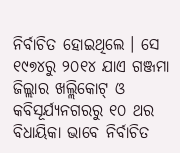ନିର୍ବାଚିତ ହୋଇଥିଲେ । ସେ ୧୯୭୪ରୁ ୨୦୧୪ ଯାଏ ଗଞ୍ଜମା ଜିଲ୍ଲାର ଖଲ୍ଲିକୋଟ୍ ଓ କବିସୂର୍ଯ୍ୟନଗରରୁ ୧୦ ଥର ବିଧାୟିକା ଭାବେ ନିର୍ବାଚିତ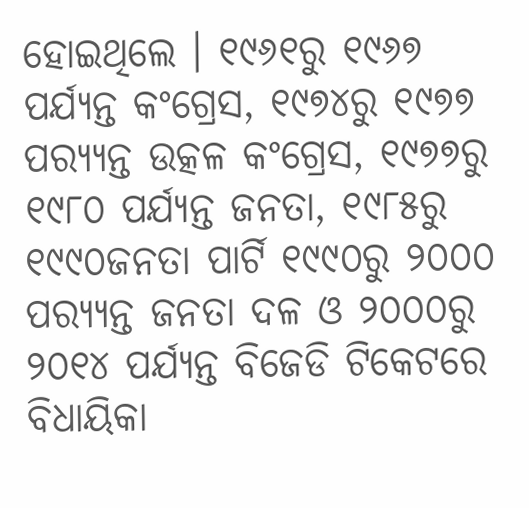ହୋଇଥିଲେ । ୧୯୬୧ରୁ ୧୯୬୭ ପର୍ଯ୍ୟନ୍ତ କଂଗ୍ରେସ, ୧୯୭୪ରୁ ୧୯୭୭ ପର‌୍ୟ୍ୟନ୍ତ ଉତ୍କଳ କଂଗ୍ରେସ, ୧୯୭୭ରୁ ୧୯୮୦ ପର୍ଯ୍ୟନ୍ତ ଜନତା, ୧୯୮୫ରୁ ୧୯୯୦ଜନତା ପାର୍ଟି ୧୯୯୦ରୁ ୨୦୦୦ ପର‌୍ୟ୍ୟନ୍ତ ଜନତା ଦଳ ଓ ୨୦୦୦ରୁ ୨୦୧୪ ପର୍ଯ୍ୟନ୍ତ ବିଜେଡି ଟିକେଟରେ ବିଧାୟିକା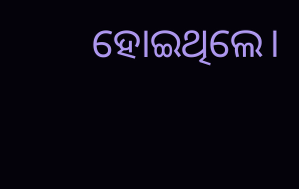ହୋଇଥିଲେ।